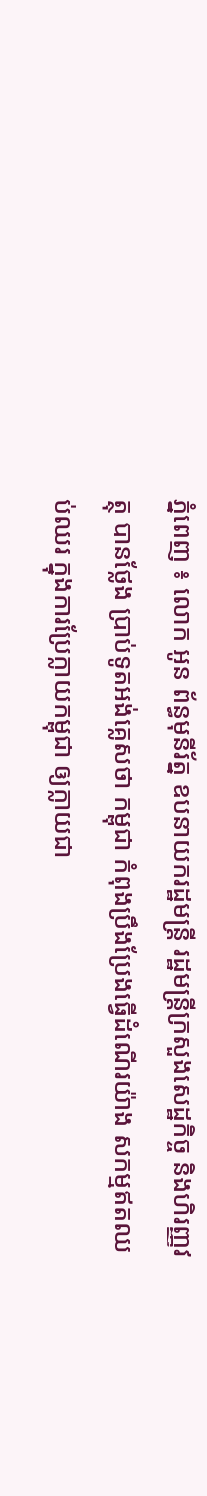ភ្នំពេញ ៖ លោក អូន ព័ន្ធមុនីរ័ត្ន ឧបនាយករដ្ឋមន្រ្តី រដ្ឋមន្រ្តីក្រសួងសេដ្ឋកិច្ច និងហិរញ្ញវត្ថុ បានថ្លែង ប្រាប់ទូតអង់គ្លេសថា កម្ពុជា កំពុងប្រឹងប្រែងធ្វើដំណើរយ៉ាង សកម្មឥតឈប់ឈរ ក្នុងការប្រែក្លាយកម្ពុជា ឲ្យក្លាយជា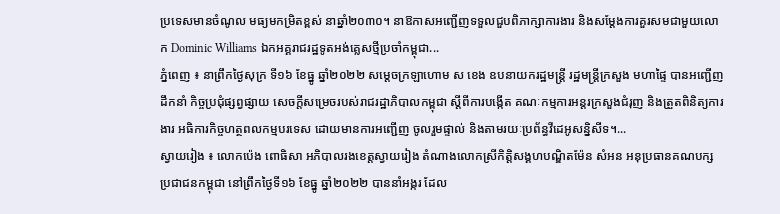ប្រទេសមានចំណូល មធ្យមកម្រិតខ្ពស់ នាឆ្នាំ២០៣០។ នាឱកាសអញ្ជើញទទួលជួបពិភាក្សាការងារ និងសម្តែងការគួរសមជាមួយលោក Dominic Williams ឯកអគ្គរាជរដ្ឋទូតអង់គ្លេសថ្មីប្រចាំកម្ពុជា...
ភ្នំពេញ ៖ នាព្រឹកថ្ងៃសុក្រ ទី១៦ ខែធ្នូ ឆ្នាំ២០២២ សម្ដេចក្រឡាហោម ស ខេង ឧបនាយករដ្ឋមន្ដ្រី រដ្ឋមន្ដ្រីក្រសួង មហាផ្ទៃ បានអញ្ជើញដឹកនាំ កិច្ចប្រជុំផ្សព្វផ្សាយ សេចក្ដីសម្រេចរបស់រាជរដ្ឋាភិបាលកម្ពុជា ស្ដីពីការបង្កើត គណៈកម្មការអន្ដរក្រសួងជំរុញ និងត្រួតពិនិត្យការងារ អធិការកិច្ចហត្ថពលកម្មបរទេស ដោយមានការអញ្ជើញ ចូលរួមផ្ទាល់ និងតាមរយៈប្រព័ន្ធវីដេអូសន្និសីទ។...
ស្វាយរៀង ៖ លោកប៉េង ពោធិសា អភិបាលរងខេត្តស្វាយរៀង តំណាងលោកស្រីកិត្តិសង្គហបណ្ឌិតម៉ែន សំអន អនុប្រធានគណបក្ស ប្រជាជនកម្ពុជា នៅព្រឹកថ្ងៃទី១៦ ខែធ្នូ ឆ្នាំ២០២២ បាននាំអង្ករ ដែល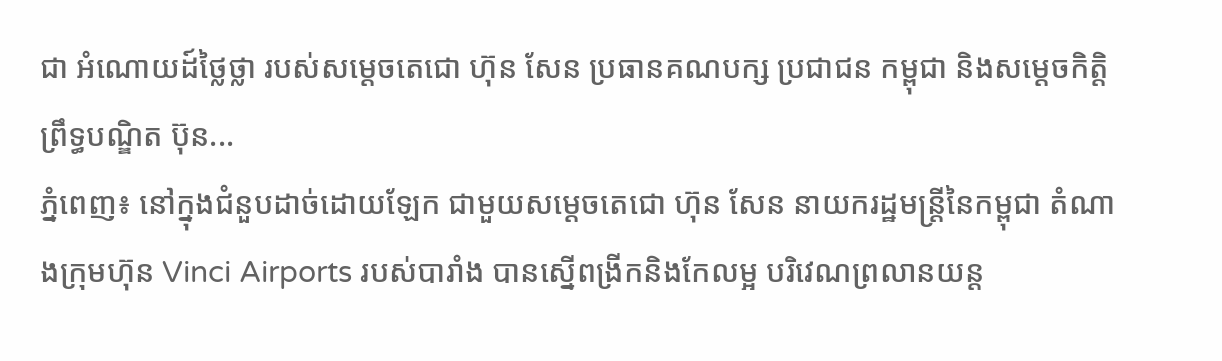ជា អំណោយដ៍ថ្លៃថ្លា របស់សម្តេចតេជោ ហ៊ុន សែន ប្រធានគណបក្ស ប្រជាជន កម្ពុជា និងសម្តេចកិត្តិព្រឹទ្ធបណ្ឌិត ប៊ុន...
ភ្នំពេញ៖ នៅក្នុងជំនួបដាច់ដោយឡែក ជាមួយសម្ដេចតេជោ ហ៊ុន សែន នាយករដ្ឋមន្រ្តីនៃកម្ពុជា តំណាងក្រុមហ៊ុន Vinci Airports របស់បារាំង បានស្នើពង្រីកនិងកែលម្អ បរិវេណព្រលានយន្ត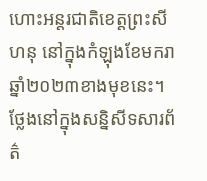ហោះអន្តរជាតិខេត្តព្រះសីហនុ នៅក្នុងកំឡុងខែមករា ឆ្នាំ២០២៣ខាងមុខនេះ។ ថ្លែងនៅក្នុងសន្និសីទសារព័ត៌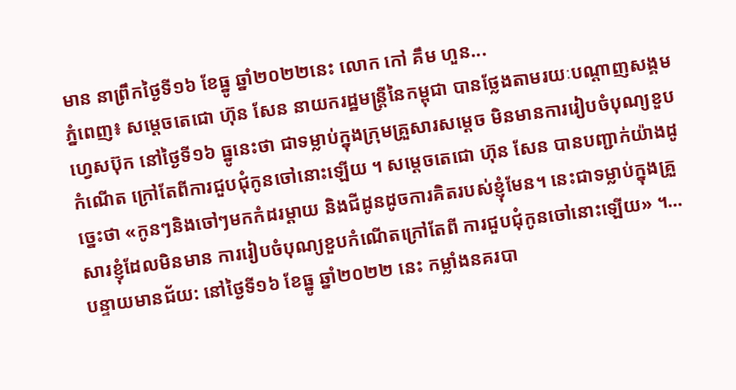មាន នាព្រឹកថ្ងៃទី១៦ ខែធ្នូ ឆ្នាំ២០២២នេះ លោក កៅ គឹម ហួន...
ភ្នំពេញ៖ សម្ដេចតេជោ ហ៊ុន សែន នាយករដ្ឋមន្ត្រីនៃកម្ពុជា បានថ្លែងតាមរយៈបណ្ដាញសង្គមហ្វេសប៊ុក នៅថ្ងៃទី១៦ ធ្នូនេះថា ជាទម្លាប់ក្នុងក្រុមគ្រួសារសម្ដេច មិនមានការរៀបចំបុណ្យខួបកំណើត ក្រៅតែពីការជួបជុំកូនចៅនោះឡើយ ។ សម្ដេចតេជោ ហ៊ុន សែន បានបញ្ជាក់យ៉ាងដូច្នេះថា «កូនៗនិងចៅៗមកកំដរម្តាយ និងជីដូនដូចការគិតរបស់ខ្ញុំមែន។ នេះជាទម្លាប់ក្នុងគ្រួសារខ្ញុំដែលមិនមាន ការរៀបចំបុណ្យខួបកំណើតក្រៅតែពី ការជួបជុំកូនចៅនោះឡើយ» ។...
បន្ទាយមានជ័យ: នៅថ្ងៃទី១៦ ខែធ្នូ ឆ្នាំ២០២២ នេះ កម្លាំងនគរបា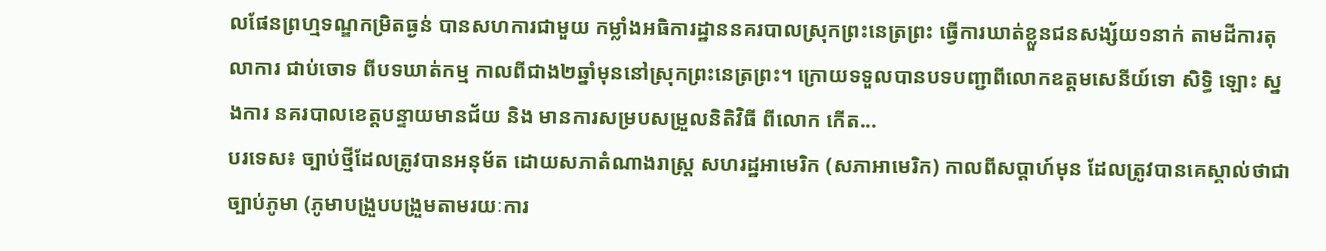លផែនព្រហ្មទណ្ឌកម្រិតធ្ងន់ បានសហការជាមួយ កម្លាំងអធិការដ្ឋាននគរបាលស្រុកព្រះនេត្រព្រះ ធ្វើការឃាត់ខ្លួនជនសង្ស័យ១នាក់ តាមដីការតុលាការ ជាប់ចោទ ពីបទឃាត់កម្ម កាលពីជាង២ឆ្នាំមុននៅស្រុកព្រះនេត្រព្រះ។ ក្រោយទទួលបានបទបញ្ជាពីលោកឧត្តមសេនីយ៍ទោ សិទ្ធិ ឡោះ ស្នងការ នគរបាលខេត្តបន្ទាយមានជ័យ និង មានការសម្របសម្រួលនិតិវិធី ពីលោក កើត...
បរទេស៖ ច្បាប់ថ្មីដែលត្រូវបានអនុម័ត ដោយសភាតំណាងរាស្រ្ត សហរដ្ឋអាមេរិក (សភាអាមេរិក) កាលពីសប្តាហ៍មុន ដែលត្រូវបានគេស្គាល់ថាជាច្បាប់ភូមា (ភូមាបង្រួបបង្រួមតាមរយៈការ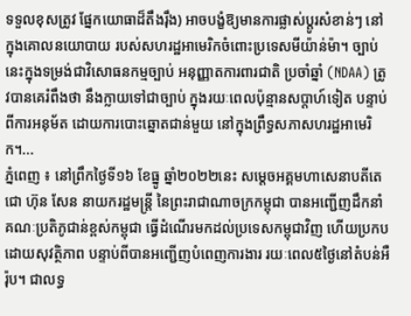ទទួលខុសត្រូវ ផ្នែកយោធាដ៏តឹងរ៉ឹង) អាចបង្ខំឱ្យមានការផ្លាស់ប្តូរសំខាន់ៗ នៅក្នុងគោលនយោបាយ របស់សហរដ្ឋអាមេរិកចំពោះប្រទេសមីយ៉ាន់ម៉ា។ ច្បាប់នេះក្នុងទម្រង់ជាវិសោធនកម្មច្បាប់ អនុញ្ញាតការពារជាតិ ប្រចាំឆ្នាំ (NDAA) ត្រូវបានគេរំពឹងថា នឹងក្លាយទៅជាច្បាប់ ក្នុងរយៈពេលប៉ុន្មានសប្តាហ៍ទៀត បន្ទាប់ពីការអនុម័ត ដោយការបោះឆ្នោតជាន់មួយ នៅក្នុងព្រឹទ្ធសភាសហរដ្ឋអាមេរិក។...
ភ្នំពេញ ៖ នៅព្រឹកថ្ងៃទី១៦ ខែធ្នូ ឆ្នាំ២០២២នេះ សម្ដេចអគ្គមហាសេនាបតីតេជោ ហ៊ុន សែន នាយករដ្ឋមន្ត្រី នៃព្រះរាជាណាចក្រកម្ពុជា បានអញ្ជើញដឹកនាំ គណៈប្រតិភូជាន់ខ្ពស់កម្ពុជា ធ្វើដំណើរមកដល់ប្រទេសកម្ពុជាវិញ ហើយប្រកបដោយសុវត្ថិភាព បន្ទាប់ពីបានអញ្ជើញបំពេញការងារ រយៈពេល៥ថ្ងៃនៅតំបន់អឺរ៉ុប។ ជាលទ្ធ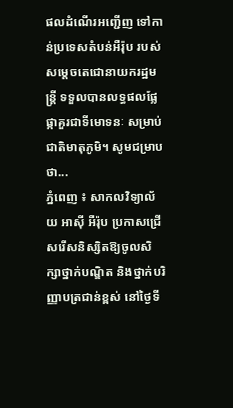ផលដំណើរអញ្ជើញ ទៅកាន់ប្រទេសតំបន់អឺរ៉ុប របស់សម្ដេចតេជោនាយករដ្ឋមន្ត្រី ទទួលបានលទ្ធផលផ្លែផ្កាគួរជាទីមោទនៈ សម្រាប់ជាតិមាតុភូមិ។ សូមជម្រាបថា...
ភ្នំពេញ ៖ សាកលវិទ្យាល័យ អាស៊ី អឺរ៉ុប ប្រកាសជ្រើសរើសនិស្សិតឱ្យចូលសិក្សាថ្នាក់បណ្ឌិត និងថ្នាក់បរិញ្ញាបត្រជាន់ខ្ពស់ នៅថ្ងៃទី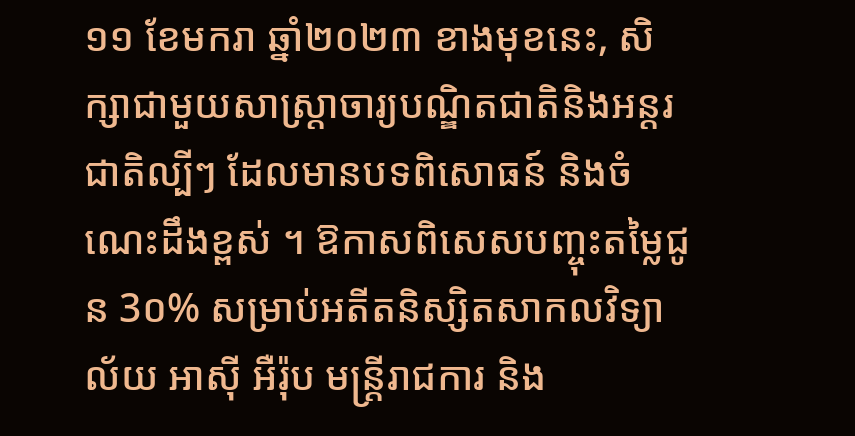១១ ខែមករា ឆ្នាំ២០២៣ ខាងមុខនេះ, សិក្សាជាមួយសាស្រ្តាចារ្យបណ្ឌិតជាតិនិងអន្តរជាតិល្បីៗ ដែលមានបទពិសោធន៍ និងចំណេះដឹងខ្ពស់ ។ ឱកាសពិសេសបញ្ចុះតម្លៃជូន 3០% សម្រាប់អតីតនិស្សិតសាកលវិទ្យាល័យ អាស៊ី អឺរ៉ុប មន្រ្តីរាជការ និង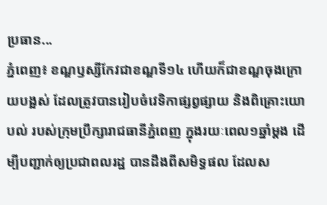ប្រធាន...
ភ្នំពេញ៖ ខណ្ឌឫស្សីកែវជាខណ្ឌទី១៤ ហើយក៏ជាខណ្ឌចុងក្រោយបង្អស់ ដែលត្រូវបានរៀបចំវេទិកាផ្សព្វផ្សាយ និងពិគ្រោះយោបល់ របស់ក្រុមប្រឹក្សារាជធានីភ្នំពេញ ក្នុងរយៈពេល១ឆ្នាំម្តង ដើម្បីបញ្ជាក់ឲ្យប្រជាពលរដ្ឋ បានដឹងពីសមិទ្ធផល ដែលស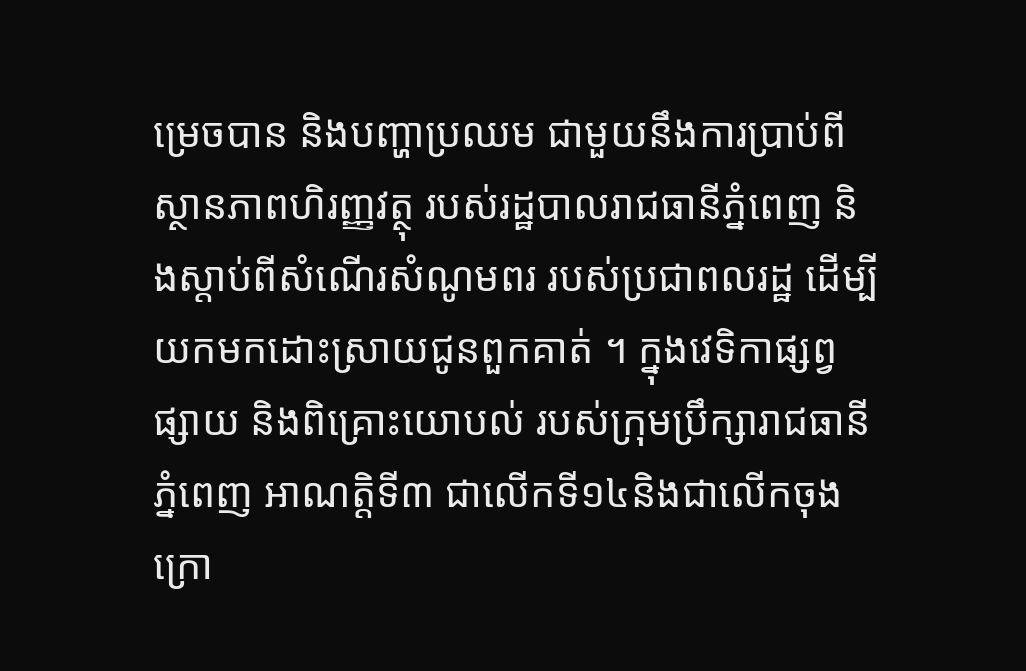ម្រេចបាន និងបញ្ហាប្រឈម ជាមួយនឹងការប្រាប់ពីស្ថានភាពហិរញ្ញវត្ថុ របស់រដ្ឋបាលរាជធានីភ្នំពេញ និងស្តាប់ពីសំណើរសំណូមពរ របស់ប្រជាពលរដ្ឋ ដើម្បីយកមកដោះស្រាយជូនពួកគាត់ ។ ក្នុងវេទិកាផ្សព្វផ្សាយ និងពិគ្រោះយោបល់ របស់ក្រុមប្រឹក្សារាជធានីភ្នំពេញ អាណត្តិទី៣ ជាលើកទី១៤និងជាលើកចុងក្រោ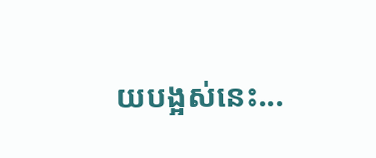យបង្អស់នេះ...